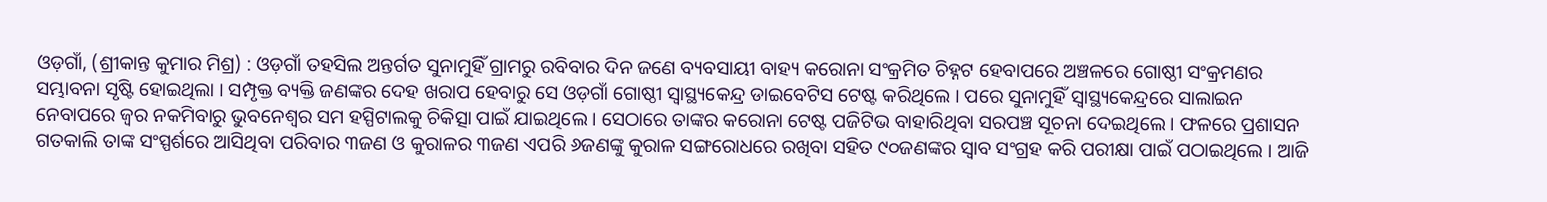ଓଡ଼ଗାଁ, (ଶ୍ରୀକାନ୍ତ କୁମାର ମିଶ୍ର) : ଓଡ଼ଗାଁ ତହସିଲ ଅନ୍ତର୍ଗତ ସୁନାମୁହିଁ ଗ୍ରାମରୁ ରବିବାର ଦିନ ଜଣେ ବ୍ୟବସାୟୀ ବାହ୍ୟ କରୋନା ସଂକ୍ରମିତ ଚିହ୍ନଟ ହେବାପରେ ଅଞ୍ଚଳରେ ଗୋଷ୍ଠୀ ସଂକ୍ରମଣର ସମ୍ଭାବନା ସୃଷ୍ଟି ହୋଇଥିଲା । ସମ୍ପୃକ୍ତ ବ୍ୟକ୍ତି ଜଣଙ୍କର ଦେହ ଖରାପ ହେବାରୁ ସେ ଓଡ଼ଗାଁ ଗୋଷ୍ଠୀ ସ୍ବାସ୍ଥ୍ୟକେନ୍ଦ୍ର ଡାଇବେଟିସ ଟେଷ୍ଟ କରିଥିଲେ । ପରେ ସୁନାମୁହିଁ ସ୍ବାସ୍ଥ୍ୟକେନ୍ଦ୍ରରେ ସାଲାଇନ ନେବାପରେ ଜ୍ବର ନକମିବାରୁ ଭୁବନେଶ୍ୱର ସମ ହସ୍ପିଟାଲକୁ ଚିକିତ୍ସା ପାଇଁ ଯାଇଥିଲେ । ସେଠାରେ ତାଙ୍କର କରୋନା ଟେଷ୍ଟ ପଜିଟିଭ ବାହାରିଥିବା ସରପଞ୍ଚ ସୂଚନା ଦେଇଥିଲେ । ଫଳରେ ପ୍ରଶାସନ ଗତକାଲି ତାଙ୍କ ସଂସ୍ପର୍ଶରେ ଆସିଥିବା ପରିବାର ୩ଜଣ ଓ କୁରାଳର ୩ଜଣ ଏପରି ୬ଜଣଙ୍କୁ କୁରାଳ ସଙ୍ଗରୋଧରେ ରଖିବା ସହିତ ୯୦ଜଣଙ୍କର ସ୍ବାବ ସଂଗ୍ରହ କରି ପରୀକ୍ଷା ପାଇଁ ପଠାଇଥିଲେ । ଆଜି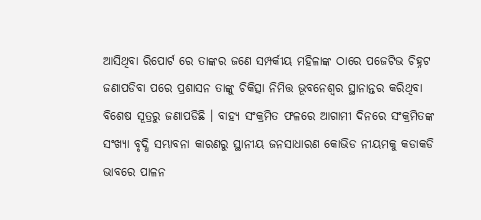ଆସିଥିବା ରିପୋର୍ଟ ରେ ତାଙ୍କର ଜଣେ ସମ୍ପର୍କୀୟ ମହିଳାଙ୍କ ଠାରେ ପଜେଟିଭ ଚିହ୍ନଟ ଜଣାପଡିବା ପରେ ପ୍ରଶାସନ ତାଙ୍କୁ ଚିକିତ୍ସା ନିମିତ୍ତ ଭୂବନେଶ୍ୱର ସ୍ଥାନାନ୍ତର କରିଥିବା ବିଶେଷ ସୂତ୍ରରୁ ଜଣାପଡିଛି । ବାହ୍ୟ ସଂକ୍ରମିତ ଫଳରେ ଆଗାମୀ ଦିନରେ ସଂକ୍ରମିତଙ୍କ ସଂଖ୍ୟା ବୃଦ୍ଧି ସମ୍ଭାବନା କାରଣରୁ ସ୍ଥାନୀୟ ଜନସାଧାରଣ କୋଭିଡ ନୀୟମକୁ କଡାକଡି ଭାବରେ ପାଳନ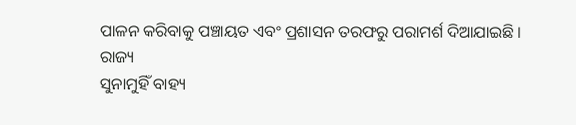ପାଳନ କରିବାକୁ ପଞ୍ଚାୟତ ଏବଂ ପ୍ରଶାସନ ତରଫରୁ ପରାମର୍ଶ ଦିଆଯାଇଛି ।
ରାଜ୍ୟ
ସୁନାମୁହିଁ ବାହ୍ୟ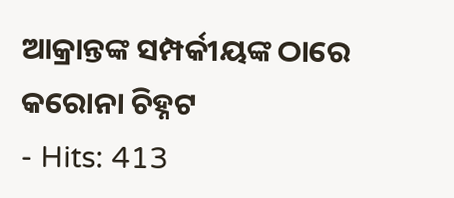ଆକ୍ରାନ୍ତଙ୍କ ସମ୍ପର୍କୀୟଙ୍କ ଠାରେ କରୋନା ଚିହ୍ନଟ
- Hits: 413